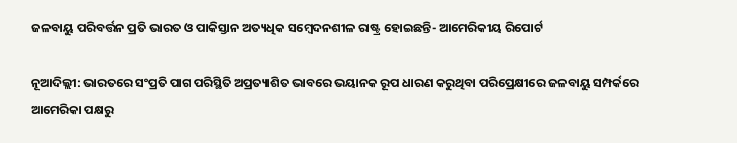ଜଳବାୟୁ ପରିବର୍ତ୍ତନ ପ୍ରତି ଭାରତ ଓ ପାକିସ୍ତାନ ଅତ୍ୟଧିକ ସମ୍ବେଦନଶୀଳ ରାଷ୍ଟ୍ର ହୋଇଛନ୍ତି- ଆମେରିକୀୟ ରିପୋର୍ଟ

ନୂଆଦିଲ୍ଲୀ: ଭାରତରେ ସଂପ୍ରତି ପାଗ ପରିସ୍ଥିତି ଅପ୍ରତ୍ୟାଶିତ ଭାବରେ ଭୟାନକ ରୂପ ଧାରଣ କରୁଥିବା ପରିପ୍ରେକ୍ଷୀରେ ଜଳବାୟୁ ସମ୍ପର୍କରେ ଆମେରିକା ପକ୍ଷରୁ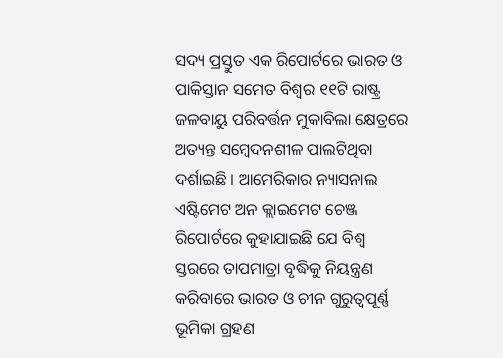ସଦ୍ୟ ପ୍ରସ୍ତୁତ ଏକ ରିପୋର୍ଟରେ ଭାରତ ଓ ପାକିସ୍ତାନ ସମେତ ବିଶ୍ୱର ୧୧ଟି ରାଷ୍ଟ୍ର ଜଳବାୟୁ ପରିବର୍ତ୍ତନ ମୁକାବିଲା କ୍ଷେତ୍ରରେ ଅତ୍ୟନ୍ତ ସମ୍ବେଦନଶୀଳ ପାଲଟିଥିବା ଦର୍ଶାଇଛି । ଆମେରିକାର ନ୍ୟାସନାଲ ଏଷ୍ଟିମେଟ ଅନ କ୍ଲାଇମେଟ ଚେଞ୍ଜ ରିପୋର୍ଟରେ କୁହାଯାଇଛି ଯେ ବିଶ୍ୱ ସ୍ତରରେ ତାପମାତ୍ରା ବୃଦ୍ଧିକୁ ନିୟନ୍ତ୍ରଣ କରିବାରେ ଭାରତ ଓ ଚୀନ ଗୁରୁତ୍ୱପୂର୍ଣ୍ଣ ଭୂମିକା ଗ୍ରହଣ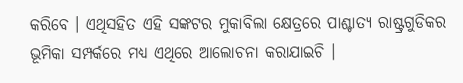କରିବେ । ଏଥିସହିତ ଏହି ସଙ୍କଟର ମୁକାବିଲା କ୍ଷେତ୍ରରେ ପାଶ୍ଚାତ୍ୟ ରାଷ୍ଟ୍ରଗୁଡିକର ଭୂମିକା ସମ୍ପର୍କରେ ମଧ୍ୟ ଏଥିରେ ଆଲୋଚନା କରାଯାଇଚି ।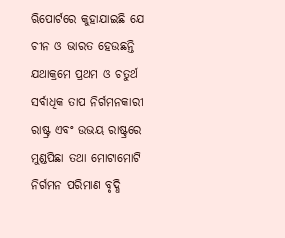ଋିପୋର୍ଟରେ କୁହାଯାଇଛି ଯେ ଚୀନ ଓ ଭାରତ ହେଉଛନ୍ତି ଯଥାକ୍ରମେ ପ୍ରଥମ ଓ ଚତୁର୍ଥ ସର୍ବାଧିକ ତାପ ନିର୍ଗମନକାରୀ ରାଷ୍ଟ୍ର ଏବଂ ଉଭୟ ରାଷ୍ଟ୍ରରେ ମୁଣ୍ଡପିଛା ତଥା ମୋଟାମୋଟି ନିର୍ଗମନ ପରିମାଣ ବୃଦ୍ଧି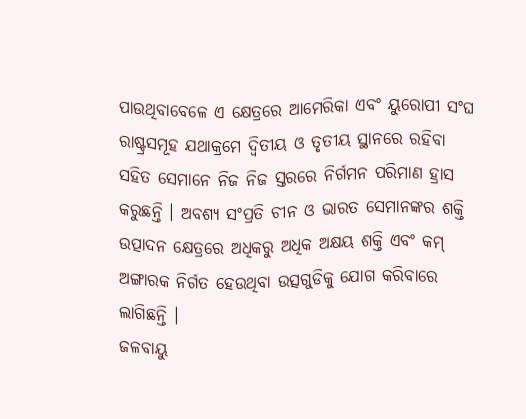ପାଉଥିବାବେଳେ ଏ କ୍ଷେତ୍ରରେ ଆମେରିକା ଏବଂ ୟୁରୋପୀ ସଂଘ ରାଷ୍ଟ୍ରସମୂହ ଯଥାକ୍ରମେ ଦ୍ୱିତୀୟ ଓ ତୃତୀୟ ସ୍ଥାନରେ ରହିବା ସହିତ ସେମାନେ ନିଜ ନିଜ ସ୍ତରରେ ନିର୍ଗମନ ପରିମାଣ ହ୍ରାସ କରୁଛନ୍ତି । ଅବଶ୍ୟ ସଂପ୍ରତି ଚୀନ ଓ ଭାରତ ସେମାନଙ୍କର ଶକ୍ତି ଉତ୍ପାଦନ କ୍ଷେତ୍ରରେ ଅଧିକରୁ ଅଧିକ ଅକ୍ଷୟ ଶକ୍ତି ଏବଂ କମ୍‍ ଅଙ୍ଗାରକ ନିର୍ଗତ ହେଉଥିବା ଉତ୍ସଗୁଡିକୁ ଯୋଗ କରିବାରେ ଲାଗିଛନ୍ତି ।
ଜଳବାୟୁ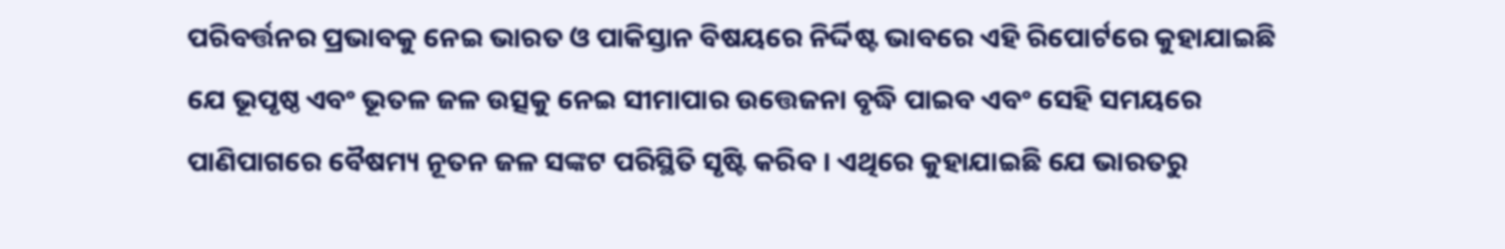ପରିବର୍ତ୍ତନର ପ୍ରଭାବକୁ ନେଇ ଭାରତ ଓ ପାକିସ୍ତାନ ବିଷୟରେ ନିର୍ଦ୍ଦିଷ୍ଟ ଭାବରେ ଏହି ରିପୋର୍ଟରେ କୁହାଯାଇଛି ଯେ ଭୂପୃଷ୍ଠ ଏବଂ ଭୂତଳ ଜଳ ଉତ୍ସକୁ ନେଇ ସୀମାପାର ଉତ୍ତେଜନା ବୃଦ୍ଧି ପାଇବ ଏବଂ ସେହି ସମୟରେ ପାଣିପାଗରେ ବୈଷମ୍ୟ ନୂତନ ଜଳ ସଙ୍କଟ ପରିସ୍ଥିତି ସୃଷ୍ଟି କରିବ । ଏଥିରେ କୁହାଯାଇଛି ଯେ ଭାରତରୁ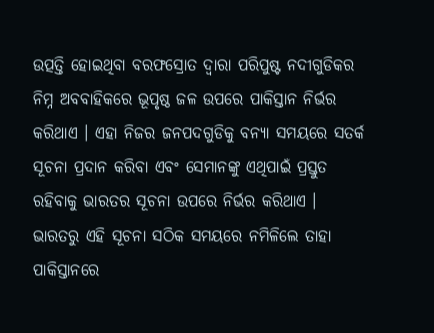ଉତ୍ପତ୍ତି ହୋଇଥିବା ବରଫସ୍ରୋତ ଦ୍ୱାରା ପରିପୁଷ୍ଟ ନଦୀଗୁଡିକର ନିମ୍ନ ଅବବାହିକରେ ଭୂପୃଷ୍ଠ ଜଳ ଉପରେ ପାକିସ୍ତାନ ନିର୍ଭର କରିଥାଏ । ଏହା ନିଜର ଜନପଦଗୁଡିକୁ ବନ୍ୟା ସମୟରେ ସତର୍କ ସୂଚନା ପ୍ରଦାନ କରିବା ଏବଂ ସେମାନଙ୍କୁ ଏଥିପାଇଁ ପ୍ରସ୍ତୁତ ରହିବାକୁ ଭାରତର ସୂଚନା ଉପରେ ନିର୍ଭର କରିଥାଏ । ଭାରତରୁ ଏହି ସୂଚନା ସଠିକ ସମୟରେ ନମିଳିଲେ ତାହା ପାକିସ୍ତାନରେ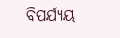ବିପର୍ଯ୍ୟୟ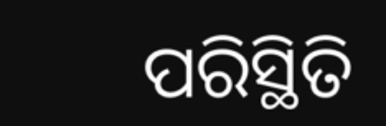ପରିସ୍ଥିତି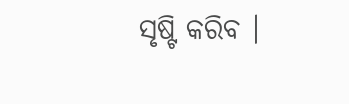ସୃଷ୍ଟି କରିବ ।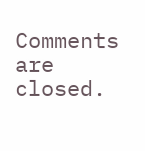Comments are closed.